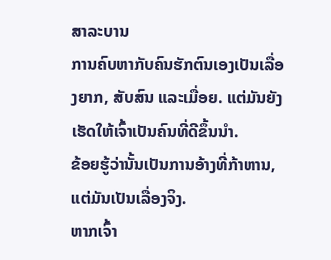ສາລະບານ
ການຄົບຫາກັບຄົນຮັກຕົນເອງເປັນເລື່ອງຍາກ, ສັບສົນ ແລະເມື່ອຍ. ແຕ່ມັນຍັງເຮັດໃຫ້ເຈົ້າເປັນຄົນທີ່ດີຂຶ້ນນຳ.
ຂ້ອຍຮູ້ວ່ານັ້ນເປັນການອ້າງທີ່ກ້າຫານ, ແຕ່ມັນເປັນເລື່ອງຈິງ.
ຫາກເຈົ້າ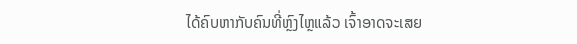ໄດ້ຄົບຫາກັບຄົນທີ່ຫຼົງໄຫຼແລ້ວ ເຈົ້າອາດຈະເສຍ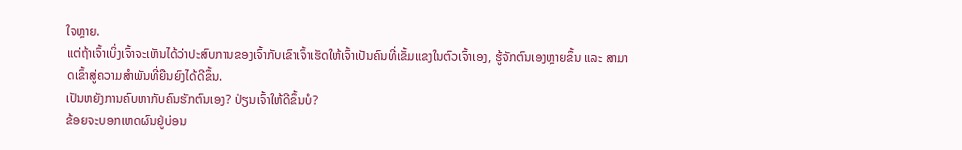ໃຈຫຼາຍ.
ແຕ່ຖ້າເຈົ້າເບິ່ງເຈົ້າຈະເຫັນໄດ້ວ່າປະສົບການຂອງເຈົ້າກັບເຂົາເຈົ້າເຮັດໃຫ້ເຈົ້າເປັນຄົນທີ່ເຂັ້ມແຂງໃນຕົວເຈົ້າເອງ, ຮູ້ຈັກຕົນເອງຫຼາຍຂຶ້ນ ແລະ ສາມາດເຂົ້າສູ່ຄວາມສຳພັນທີ່ຍືນຍົງໄດ້ດີຂຶ້ນ.
ເປັນຫຍັງການຄົບຫາກັບຄົນຮັກຕົນເອງ? ປ່ຽນເຈົ້າໃຫ້ດີຂຶ້ນບໍ?
ຂ້ອຍຈະບອກເຫດຜົນຢູ່ບ່ອນ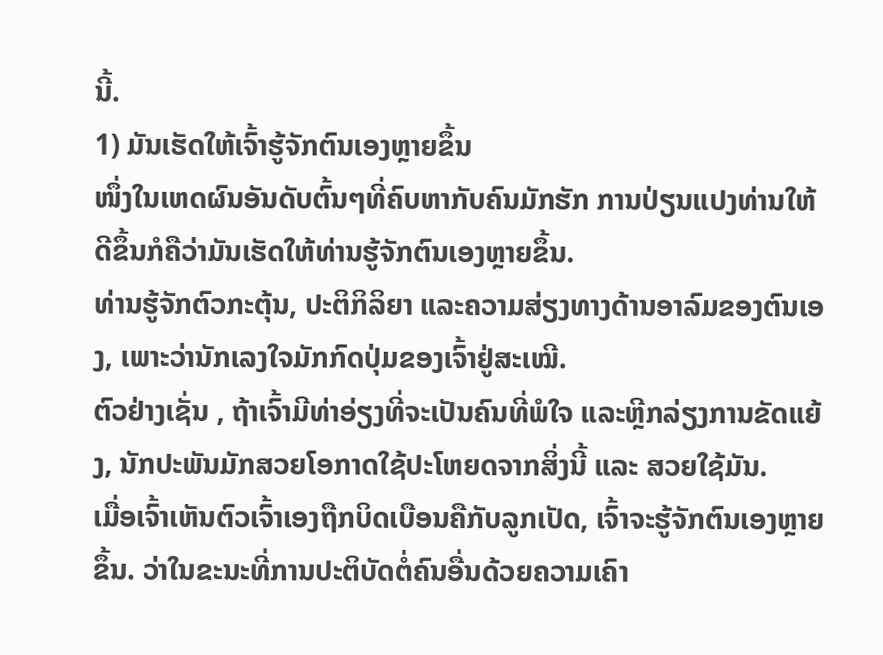ນີ້.
1) ມັນເຮັດໃຫ້ເຈົ້າຮູ້ຈັກຕົນເອງຫຼາຍຂຶ້ນ
ໜຶ່ງໃນເຫດຜົນອັນດັບຕົ້ນໆທີ່ຄົບຫາກັບຄົນມັກຮັກ ການປ່ຽນແປງທ່ານໃຫ້ດີຂຶ້ນກໍຄືວ່າມັນເຮັດໃຫ້ທ່ານຮູ້ຈັກຕົນເອງຫຼາຍຂຶ້ນ.
ທ່ານຮູ້ຈັກຕົວກະຕຸ້ນ, ປະຕິກິລິຍາ ແລະຄວາມສ່ຽງທາງດ້ານອາລົມຂອງຕົນເອງ, ເພາະວ່ານັກເລງໃຈມັກກົດປຸ່ມຂອງເຈົ້າຢູ່ສະເໝີ.
ຕົວຢ່າງເຊັ່ນ , ຖ້າເຈົ້າມີທ່າອ່ຽງທີ່ຈະເປັນຄົນທີ່ພໍໃຈ ແລະຫຼີກລ່ຽງການຂັດແຍ້ງ, ນັກປະພັນມັກສວຍໂອກາດໃຊ້ປະໂຫຍດຈາກສິ່ງນີ້ ແລະ ສວຍໃຊ້ມັນ.
ເມື່ອເຈົ້າເຫັນຕົວເຈົ້າເອງຖືກບິດເບືອນຄືກັບລູກເປັດ, ເຈົ້າຈະຮູ້ຈັກຕົນເອງຫຼາຍຂຶ້ນ. ວ່າໃນຂະນະທີ່ການປະຕິບັດຕໍ່ຄົນອື່ນດ້ວຍຄວາມເຄົາ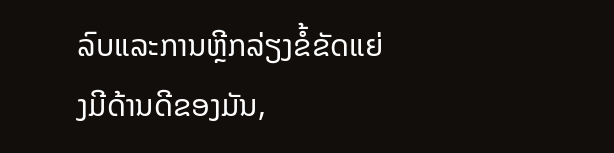ລົບແລະການຫຼີກລ່ຽງຂໍ້ຂັດແຍ່ງມີດ້ານດີຂອງມັນ,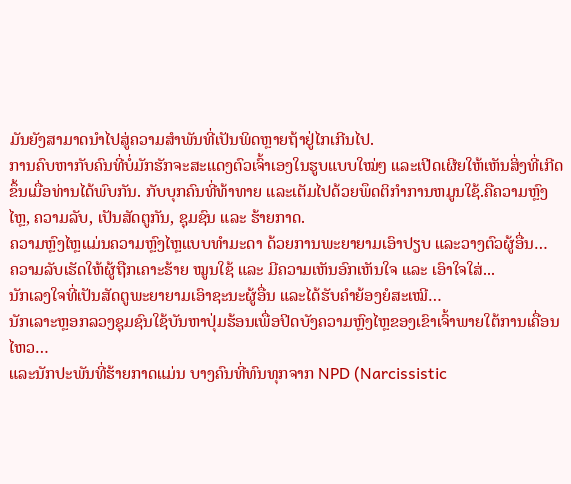ມັນຍັງສາມາດນໍາໄປສູ່ຄວາມສໍາພັນທີ່ເປັນພິດຫຼາຍຖ້າຢູ່ໄກເກີນໄປ.
ການຄົບຫາກັບຄົນທີ່ບໍ່ມັກຮັກຈະສະແດງຕົວເຈົ້າເອງໃນຮູບແບບໃໝ່ໆ ແລະເປີດເຜີຍໃຫ້ເຫັນສິ່ງທີ່ເກີດຂຶ້ນເມື່ອທ່ານໄດ້ພົບກັນ. ກັບບຸກຄົນທີ່ທ້າທາຍ ແລະເຕັມໄປດ້ວຍພຶດຕິກໍາການຫມູນໃຊ້.ຄືຄວາມຫຼົງໄຫຼ, ຄວາມລັບ, ເປັນສັດຕູກັນ, ຊຸມຊົນ ແລະ ຮ້າຍກາດ.
ຄວາມຫຼົງໄຫຼແມ່ນຄວາມຫຼົງໄຫຼແບບທຳມະດາ ດ້ວຍການພະຍາຍາມເອົາປຽບ ແລະວາງຕົວຜູ້ອື່ນ…
ຄວາມລັບເຮັດໃຫ້ຜູ້ຖືກເຄາະຮ້າຍ ໝູນໃຊ້ ແລະ ມີຄວາມເຫັນອົກເຫັນໃຈ ແລະ ເອົາໃຈໃສ່...
ນັກເລງໃຈທີ່ເປັນສັດຕູພະຍາຍາມເອົາຊະນະຜູ້ອື່ນ ແລະໄດ້ຮັບຄຳຍ້ອງຍໍສະເໝີ…
ນັກເລາະຫຼອກລວງຊຸມຊົນໃຊ້ບັນຫາປຸ່ມຮ້ອນເພື່ອປິດບັງຄວາມຫຼົງໄຫຼຂອງເຂົາເຈົ້າພາຍໃຕ້ການເຄື່ອນໄຫວ…
ແລະນັກປະພັນທີ່ຮ້າຍກາດແມ່ນ ບາງຄົນທີ່ທົນທຸກຈາກ NPD (Narcissistic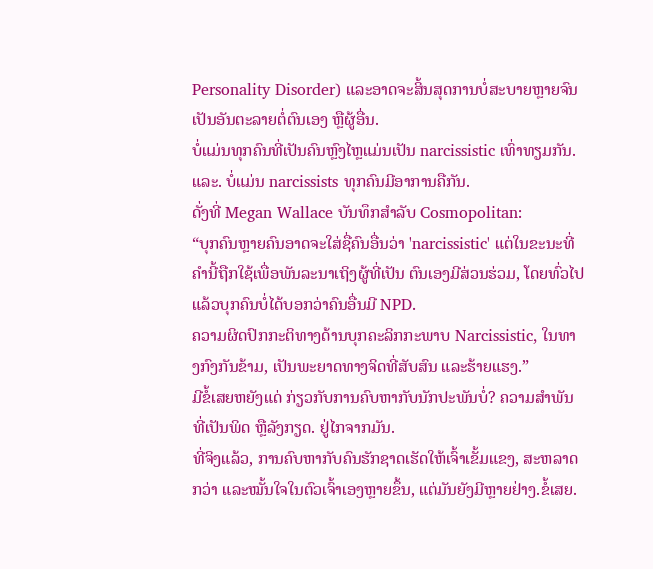Personality Disorder) ແລະອາດຈະສິ້ນສຸດການບໍ່ສະບາຍຫຼາຍຈົນເປັນອັນຕະລາຍຕໍ່ຕົນເອງ ຫຼືຜູ້ອື່ນ.
ບໍ່ແມ່ນທຸກຄົນທີ່ເປັນຄົນຫຼົງໄຫຼແມ່ນເປັນ narcissistic ເທົ່າທຽມກັນ.
ແລະ. ບໍ່ແມ່ນ narcissists ທຸກຄົນມີອາການຄືກັນ.
ດັ່ງທີ່ Megan Wallace ບັນທຶກສໍາລັບ Cosmopolitan:
“ບຸກຄົນຫຼາຍຄົນອາດຈະໃສ່ຊື່ຄົນອື່ນວ່າ 'narcissistic' ແຕ່ໃນຂະນະທີ່ຄໍານີ້ຖືກໃຊ້ເພື່ອພັນລະນາເຖິງຜູ້ທີ່ເປັນ ຕົນເອງມີສ່ວນຮ່ວມ, ໂດຍທົ່ວໄປແລ້ວບຸກຄົນບໍ່ໄດ້ບອກວ່າຄົນອື່ນມີ NPD.
ຄວາມຜິດປົກກະຕິທາງດ້ານບຸກຄະລິກກະພາບ Narcissistic, ໃນທາງກົງກັນຂ້າມ, ເປັນພະຍາດທາງຈິດທີ່ສັບສົນ ແລະຮ້າຍແຮງ.”
ມີຂໍ້ເສຍຫຍັງແດ່ ກ່ຽວກັບການຄົບຫາກັບນັກປະພັນບໍ່? ຄວາມສຳພັນທີ່ເປັນພິດ ຫຼືລັງກຽດ. ຢູ່ໄກຈາກມັນ.
ທີ່ຈິງແລ້ວ, ການຄົບຫາກັບຄົນຮັກຊາດເຮັດໃຫ້ເຈົ້າເຂັ້ມແຂງ, ສະຫລາດກວ່າ ແລະໝັ້ນໃຈໃນຕົວເຈົ້າເອງຫຼາຍຂຶ້ນ, ແຕ່ມັນຍັງມີຫຼາຍຢ່າງ.ຂໍ້ເສຍ.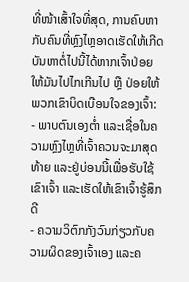ທີ່ໜ້າເສົ້າໃຈທີ່ສຸດ, ການຄົບຫາກັບຄົນທີ່ຫຼົງໄຫຼອາດເຮັດໃຫ້ເກີດບັນຫາຕໍ່ໄປນີ້ໄດ້ຫາກເຈົ້າປ່ອຍໃຫ້ມັນໄປໄກເກີນໄປ ຫຼື ປ່ອຍໃຫ້ພວກເຂົາບິດເບືອນໃຈຂອງເຈົ້າ:
- ພາບຕົນເອງຕ່ຳ ແລະເຊື່ອໃນຄວາມຫຼົງໄຫຼທີ່ເຈົ້າຄວນຈະມາສຸດທ້າຍ ແລະຢູ່ບ່ອນນີ້ເພື່ອຮັບໃຊ້ເຂົາເຈົ້າ ແລະເຮັດໃຫ້ເຂົາເຈົ້າຮູ້ສຶກດີ
- ຄວາມວິຕົກກັງວົນກ່ຽວກັບຄວາມຜິດຂອງເຈົ້າເອງ ແລະຄ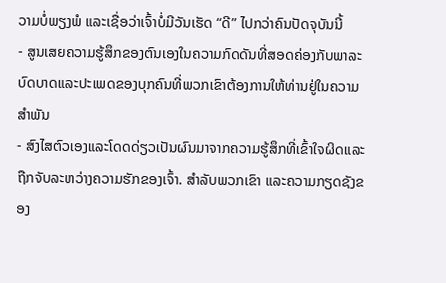ວາມບໍ່ພຽງພໍ ແລະເຊື່ອວ່າເຈົ້າບໍ່ມີວັນເຮັດ “ດີ” ໄປກວ່າຄົນປັດຈຸບັນນີ້
- ສູນເສຍຄວາມຮູ້ສຶກຂອງຕົນເອງໃນຄວາມກົດດັນທີ່ສອດຄ່ອງກັບພາລະບົດບາດແລະປະເພດຂອງບຸກຄົນທີ່ພວກເຂົາຕ້ອງການໃຫ້ທ່ານຢູ່ໃນຄວາມສໍາພັນ
- ສົງໄສຕົວເອງແລະໂດດດ່ຽວເປັນຜົນມາຈາກຄວາມຮູ້ສຶກທີ່ເຂົ້າໃຈຜິດແລະຖືກຈັບລະຫວ່າງຄວາມຮັກຂອງເຈົ້າ. ສໍາລັບພວກເຂົາ ແລະຄວາມກຽດຊັງຂອງ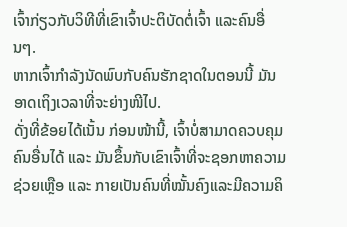ເຈົ້າກ່ຽວກັບວິທີທີ່ເຂົາເຈົ້າປະຕິບັດຕໍ່ເຈົ້າ ແລະຄົນອື່ນໆ.
ຫາກເຈົ້າກໍາລັງນັດພົບກັບຄົນຮັກຊາດໃນຕອນນີ້ ມັນອາດເຖິງເວລາທີ່ຈະຍ່າງໜີໄປ.
ດັ່ງທີ່ຂ້ອຍໄດ້ເນັ້ນ ກ່ອນໜ້ານີ້, ເຈົ້າບໍ່ສາມາດຄວບຄຸມຄົນອື່ນໄດ້ ແລະ ມັນຂຶ້ນກັບເຂົາເຈົ້າທີ່ຈະຊອກຫາຄວາມຊ່ວຍເຫຼືອ ແລະ ກາຍເປັນຄົນທີ່ໝັ້ນຄົງແລະມີຄວາມຄິ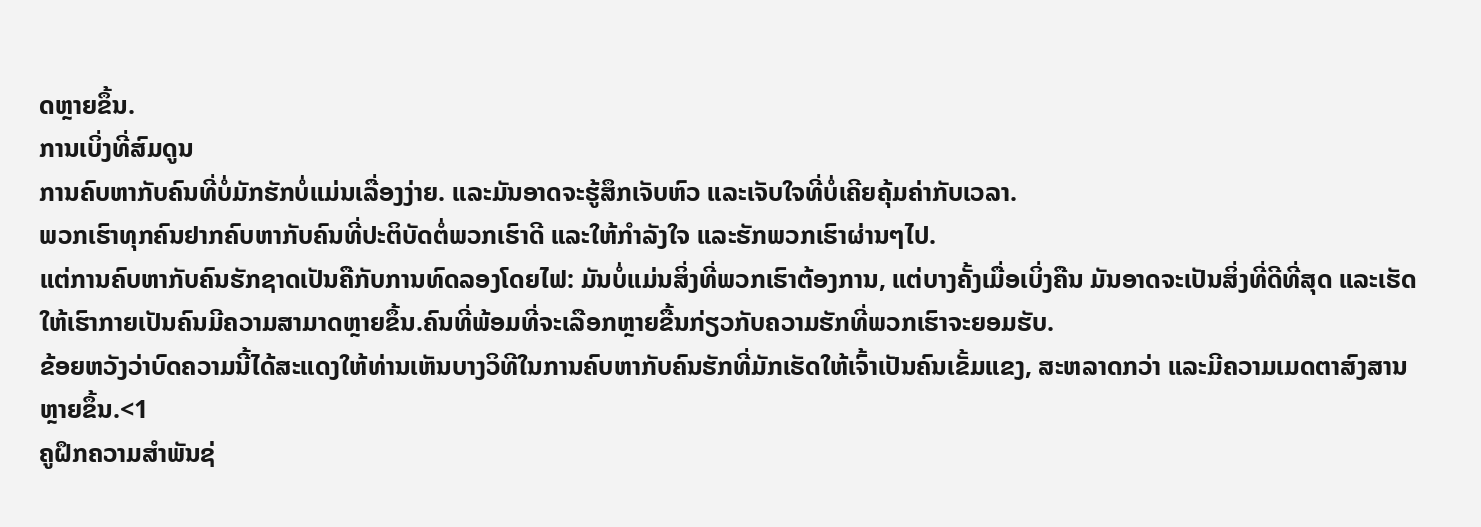ດຫຼາຍຂຶ້ນ.
ການເບິ່ງທີ່ສົມດູນ
ການຄົບຫາກັບຄົນທີ່ບໍ່ມັກຮັກບໍ່ແມ່ນເລື່ອງງ່າຍ. ແລະມັນອາດຈະຮູ້ສຶກເຈັບຫົວ ແລະເຈັບໃຈທີ່ບໍ່ເຄີຍຄຸ້ມຄ່າກັບເວລາ.
ພວກເຮົາທຸກຄົນຢາກຄົບຫາກັບຄົນທີ່ປະຕິບັດຕໍ່ພວກເຮົາດີ ແລະໃຫ້ກຳລັງໃຈ ແລະຮັກພວກເຮົາຜ່ານໆໄປ.
ແຕ່ການຄົບຫາກັບຄົນຮັກຊາດເປັນຄືກັບການທົດລອງໂດຍໄຟ: ມັນບໍ່ແມ່ນສິ່ງທີ່ພວກເຮົາຕ້ອງການ, ແຕ່ບາງຄັ້ງເມື່ອເບິ່ງຄືນ ມັນອາດຈະເປັນສິ່ງທີ່ດີທີ່ສຸດ ແລະເຮັດໃຫ້ເຮົາກາຍເປັນຄົນມີຄວາມສາມາດຫຼາຍຂຶ້ນ.ຄົນທີ່ພ້ອມທີ່ຈະເລືອກຫຼາຍຂື້ນກ່ຽວກັບຄວາມຮັກທີ່ພວກເຮົາຈະຍອມຮັບ.
ຂ້ອຍຫວັງວ່າບົດຄວາມນີ້ໄດ້ສະແດງໃຫ້ທ່ານເຫັນບາງວິທີໃນການຄົບຫາກັບຄົນຮັກທີ່ມັກເຮັດໃຫ້ເຈົ້າເປັນຄົນເຂັ້ມແຂງ, ສະຫລາດກວ່າ ແລະມີຄວາມເມດຕາສົງສານຫຼາຍຂຶ້ນ.<1
ຄູຝຶກຄວາມສຳພັນຊ່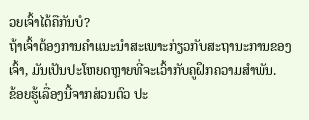ວຍເຈົ້າໄດ້ຄືກັນບໍ?
ຖ້າເຈົ້າຕ້ອງການຄຳແນະນຳສະເພາະກ່ຽວກັບສະຖານະການຂອງເຈົ້າ, ມັນເປັນປະໂຫຍດຫຼາຍທີ່ຈະເວົ້າກັບຄູຝຶກຄວາມສຳພັນ.
ຂ້ອຍຮູ້ເລື່ອງນີ້ຈາກສ່ວນຕົວ ປະ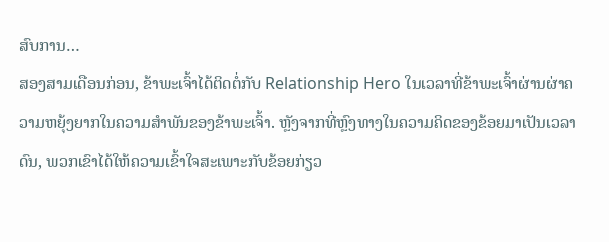ສົບການ…
ສອງສາມເດືອນກ່ອນ, ຂ້າພະເຈົ້າໄດ້ຕິດຕໍ່ກັບ Relationship Hero ໃນເວລາທີ່ຂ້າພະເຈົ້າຜ່ານຜ່າຄວາມຫຍຸ້ງຍາກໃນຄວາມສຳພັນຂອງຂ້າພະເຈົ້າ. ຫຼັງຈາກທີ່ຫຼົງທາງໃນຄວາມຄິດຂອງຂ້ອຍມາເປັນເວລາດົນ, ພວກເຂົາໄດ້ໃຫ້ຄວາມເຂົ້າໃຈສະເພາະກັບຂ້ອຍກ່ຽວ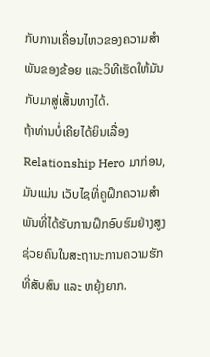ກັບການເຄື່ອນໄຫວຂອງຄວາມສຳພັນຂອງຂ້ອຍ ແລະວິທີເຮັດໃຫ້ມັນກັບມາສູ່ເສັ້ນທາງໄດ້.
ຖ້າທ່ານບໍ່ເຄີຍໄດ້ຍິນເລື່ອງ Relationship Hero ມາກ່ອນ, ມັນແມ່ນ ເວັບໄຊທີ່ຄູຝຶກຄວາມສຳພັນທີ່ໄດ້ຮັບການຝຶກອົບຮົມຢ່າງສູງຊ່ວຍຄົນໃນສະຖານະການຄວາມຮັກທີ່ສັບສົນ ແລະ ຫຍຸ້ງຍາກ.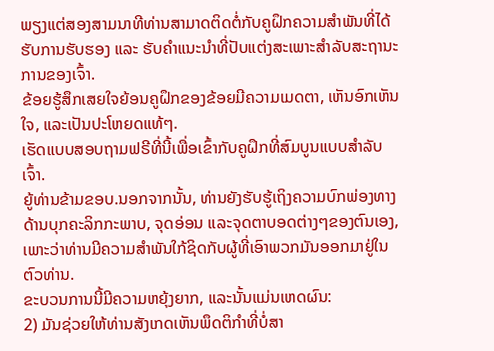ພຽງແຕ່ສອງສາມນາທີທ່ານສາມາດຕິດຕໍ່ກັບຄູຝຶກຄວາມສຳພັນທີ່ໄດ້ຮັບການຮັບຮອງ ແລະ ຮັບຄຳແນະນຳທີ່ປັບແຕ່ງສະເພາະສຳລັບສະຖານະການຂອງເຈົ້າ.
ຂ້ອຍຮູ້ສຶກເສຍໃຈຍ້ອນຄູຝຶກຂອງຂ້ອຍມີຄວາມເມດຕາ, ເຫັນອົກເຫັນໃຈ, ແລະເປັນປະໂຫຍດແທ້ໆ.
ເຮັດແບບສອບຖາມຟຣີທີ່ນີ້ເພື່ອເຂົ້າກັບຄູຝຶກທີ່ສົມບູນແບບສຳລັບເຈົ້າ.
ຍູ້ທ່ານຂ້າມຂອບ.ນອກຈາກນັ້ນ, ທ່ານຍັງຮັບຮູ້ເຖິງຄວາມບົກພ່ອງທາງດ້ານບຸກຄະລິກກະພາບ, ຈຸດອ່ອນ ແລະຈຸດຕາບອດຕ່າງໆຂອງຕົນເອງ, ເພາະວ່າທ່ານມີຄວາມສຳພັນໃກ້ຊິດກັບຜູ້ທີ່ເອົາພວກມັນອອກມາຢູ່ໃນຕົວທ່ານ.
ຂະບວນການນີ້ມີຄວາມຫຍຸ້ງຍາກ, ແລະນັ້ນແມ່ນເຫດຜົນ:
2) ມັນຊ່ວຍໃຫ້ທ່ານສັງເກດເຫັນພຶດຕິກໍາທີ່ບໍ່ສາ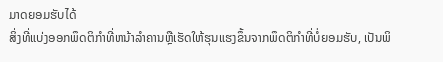ມາດຍອມຮັບໄດ້
ສິ່ງທີ່ແບ່ງອອກພຶດຕິກໍາທີ່ຫນ້າລໍາຄານຫຼືເຮັດໃຫ້ຮຸນແຮງຂຶ້ນຈາກພຶດຕິກໍາທີ່ບໍ່ຍອມຮັບ, ເປັນພິ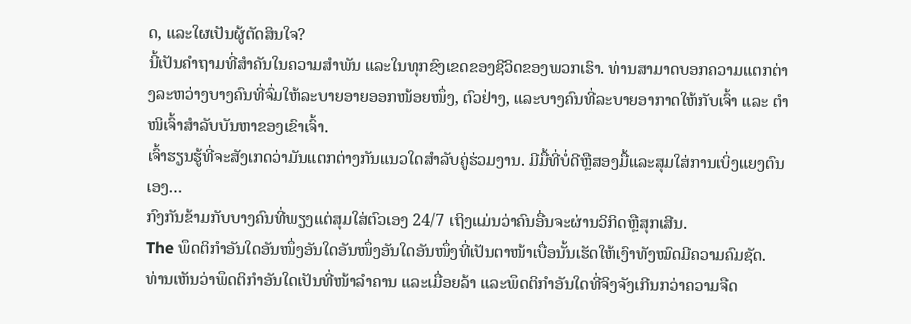ດ, ແລະໃຜເປັນຜູ້ຕັດສິນໃຈ?
ນີ້ເປັນຄຳຖາມທີ່ສຳຄັນໃນຄວາມສຳພັນ ແລະໃນທຸກຂົງເຂດຂອງຊີວິດຂອງພວກເຮົາ. ທ່ານສາມາດບອກຄວາມແຕກຕ່າງລະຫວ່າງບາງຄົນທີ່ຈົ່ມໃຫ້ລະບາຍອາຍອອກໜ້ອຍໜຶ່ງ, ຕົວຢ່າງ, ແລະບາງຄົນທີ່ລະບາຍອາກາດໃຫ້ກັບເຈົ້າ ແລະ ຕຳໜິເຈົ້າສຳລັບບັນຫາຂອງເຂົາເຈົ້າ.
ເຈົ້າຮຽນຮູ້ທີ່ຈະສັງເກດວ່າມັນແຕກຕ່າງກັນແນວໃດສຳລັບຄູ່ຮ່ວມງານ. ມີມື້ທີ່ບໍ່ດີຫຼືສອງມື້ແລະສຸມໃສ່ການເບິ່ງແຍງຕົນເອງ…
ກົງກັນຂ້າມກັບບາງຄົນທີ່ພຽງແຕ່ສຸມໃສ່ຕົວເອງ 24/7 ເຖິງແມ່ນວ່າຄົນອື່ນຈະຜ່ານວິກິດຫຼືສຸກເສີນ.
The ພຶດຕິກຳອັນໃດອັນໜຶ່ງອັນໃດອັນໜຶ່ງອັນໃດອັນໜຶ່ງທີ່ເປັນຕາໜ້າເບື່ອນັ້ນເຮັດໃຫ້ເງົາທັງໝົດມີຄວາມຄົມຊັດ.
ທ່ານເຫັນວ່າພຶດຕິກຳອັນໃດເປັນທີ່ໜ້າລຳຄານ ແລະເມື່ອຍລ້າ ແລະພຶດຕິກຳອັນໃດທີ່ຈິງຈັງເກີນກວ່າຄວາມຈືດ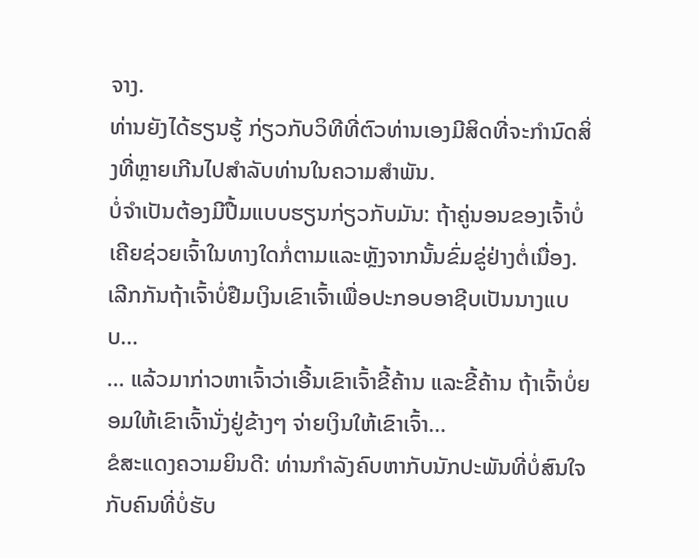ຈາງ.
ທ່ານຍັງໄດ້ຮຽນຮູ້ ກ່ຽວກັບວິທີທີ່ຕົວທ່ານເອງມີສິດທີ່ຈະກໍານົດສິ່ງທີ່ຫຼາຍເກີນໄປສໍາລັບທ່ານໃນຄວາມສໍາພັນ.
ບໍ່ຈໍາເປັນຕ້ອງມີປື້ມແບບຮຽນກ່ຽວກັບມັນ: ຖ້າຄູ່ນອນຂອງເຈົ້າບໍ່ເຄີຍຊ່ວຍເຈົ້າໃນທາງໃດກໍ່ຕາມແລະຫຼັງຈາກນັ້ນຂົ່ມຂູ່ຢ່າງຕໍ່ເນື່ອງ. ເລີກກັນຖ້າເຈົ້າບໍ່ຢືມເງິນເຂົາເຈົ້າເພື່ອປະກອບອາຊີບເປັນນາງແບບ…
… ແລ້ວມາກ່າວຫາເຈົ້າວ່າເອີ້ນເຂົາເຈົ້າຂີ້ຄ້ານ ແລະຂີ້ຄ້ານ ຖ້າເຈົ້າບໍ່ຍອມໃຫ້ເຂົາເຈົ້ານັ່ງຢູ່ຂ້າງໆ ຈ່າຍເງິນໃຫ້ເຂົາເຈົ້າ…
ຂໍສະແດງຄວາມຍິນດີ: ທ່ານກຳລັງຄົບຫາກັບນັກປະພັນທີ່ບໍ່ສົນໃຈກັບຄົນທີ່ບໍ່ຮັບ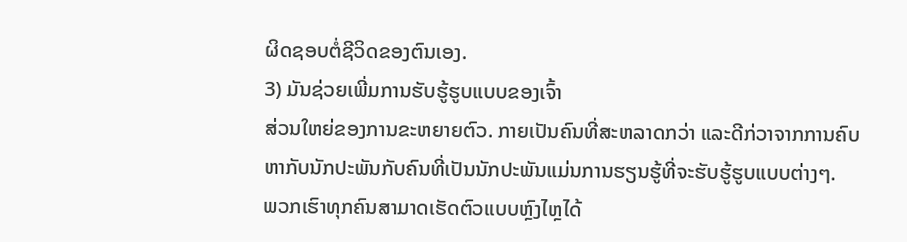ຜິດຊອບຕໍ່ຊີວິດຂອງຕົນເອງ.
3) ມັນຊ່ວຍເພີ່ມການຮັບຮູ້ຮູບແບບຂອງເຈົ້າ
ສ່ວນໃຫຍ່ຂອງການຂະຫຍາຍຕົວ. ກາຍເປັນຄົນທີ່ສະຫລາດກວ່າ ແລະດີກ່ວາຈາກການຄົບຫາກັບນັກປະພັນກັບຄົນທີ່ເປັນນັກປະພັນແມ່ນການຮຽນຮູ້ທີ່ຈະຮັບຮູ້ຮູບແບບຕ່າງໆ.
ພວກເຮົາທຸກຄົນສາມາດເຮັດຕົວແບບຫຼົງໄຫຼໄດ້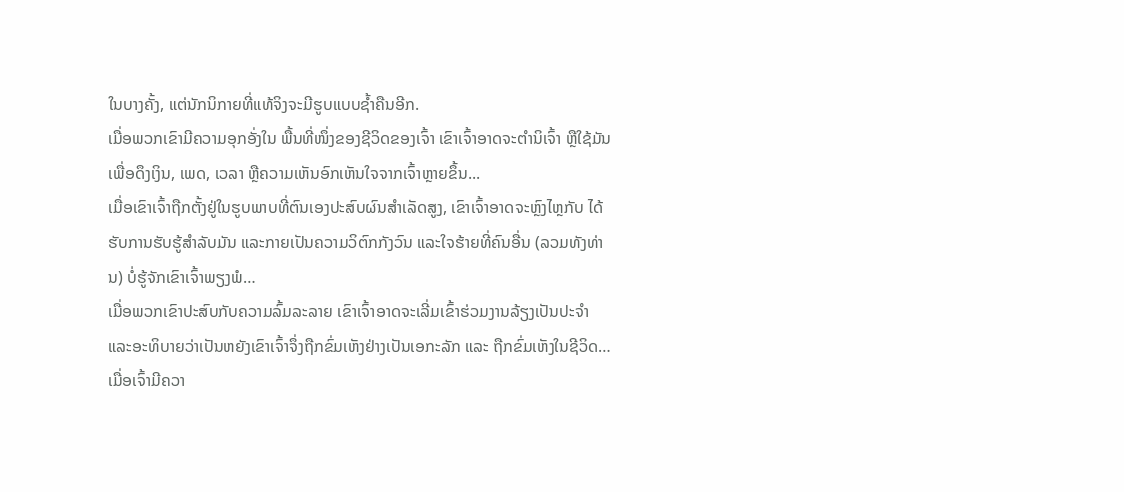ໃນບາງຄັ້ງ, ແຕ່ນັກນິກາຍທີ່ແທ້ຈິງຈະມີຮູບແບບຊໍ້າຄືນອີກ.
ເມື່ອພວກເຂົາມີຄວາມອຸກອັ່ງໃນ ພື້ນທີ່ໜຶ່ງຂອງຊີວິດຂອງເຈົ້າ ເຂົາເຈົ້າອາດຈະຕໍານິເຈົ້າ ຫຼືໃຊ້ມັນເພື່ອດຶງເງິນ, ເພດ, ເວລາ ຫຼືຄວາມເຫັນອົກເຫັນໃຈຈາກເຈົ້າຫຼາຍຂຶ້ນ...
ເມື່ອເຂົາເຈົ້າຖືກຕັ້ງຢູ່ໃນຮູບພາບທີ່ຕົນເອງປະສົບຜົນສໍາເລັດສູງ, ເຂົາເຈົ້າອາດຈະຫຼົງໄຫຼກັບ ໄດ້ຮັບການຮັບຮູ້ສໍາລັບມັນ ແລະກາຍເປັນຄວາມວິຕົກກັງວົນ ແລະໃຈຮ້າຍທີ່ຄົນອື່ນ (ລວມທັງທ່ານ) ບໍ່ຮູ້ຈັກເຂົາເຈົ້າພຽງພໍ…
ເມື່ອພວກເຂົາປະສົບກັບຄວາມລົ້ມລະລາຍ ເຂົາເຈົ້າອາດຈະເລີ່ມເຂົ້າຮ່ວມງານລ້ຽງເປັນປະຈໍາ ແລະອະທິບາຍວ່າເປັນຫຍັງເຂົາເຈົ້າຈຶ່ງຖືກຂົ່ມເຫັງຢ່າງເປັນເອກະລັກ ແລະ ຖືກຂົ່ມເຫັງໃນຊີວິດ…
ເມື່ອເຈົ້າມີຄວາ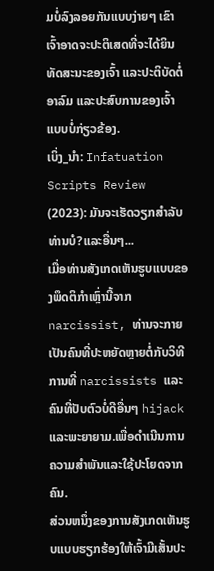ມບໍ່ລົງລອຍກັນແບບງ່າຍໆ ເຂົາເຈົ້າອາດຈະປະຕິເສດທີ່ຈະໄດ້ຍິນທັດສະນະຂອງເຈົ້າ ແລະປະຕິບັດຕໍ່ອາລົມ ແລະປະສົບການຂອງເຈົ້າແບບບໍ່ກ່ຽວຂ້ອງ.
ເບິ່ງ_ນຳ: Infatuation Scripts Review (2023): ມັນຈະເຮັດວຽກສໍາລັບທ່ານບໍ?ແລະອື່ນໆ...
ເມື່ອທ່ານສັງເກດເຫັນຮູບແບບຂອງພຶດຕິກໍາເຫຼົ່ານີ້ຈາກ narcissist, ທ່ານຈະກາຍເປັນຄົນທີ່ປະຫຍັດຫຼາຍຕໍ່ກັບວິທີການທີ່ narcissists ແລະຄົນທີ່ປັບຕົວບໍ່ດີອື່ນໆ hijack ແລະພະຍາຍາມ.ເພື່ອດໍາເນີນການຄວາມສໍາພັນແລະໃຊ້ປະໂຍດຈາກຄົນ.
ສ່ວນຫນຶ່ງຂອງການສັງເກດເຫັນຮູບແບບຮຽກຮ້ອງໃຫ້ເຈົ້າມີເສັ້ນປະ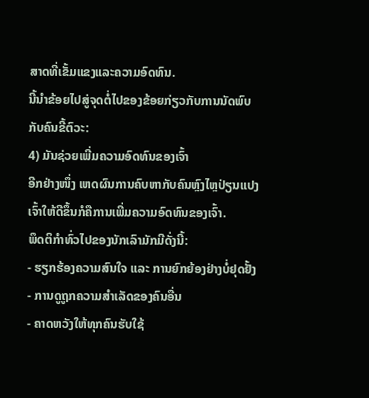ສາດທີ່ເຂັ້ມແຂງແລະຄວາມອົດທົນ.
ນີ້ນໍາຂ້ອຍໄປສູ່ຈຸດຕໍ່ໄປຂອງຂ້ອຍກ່ຽວກັບການນັດພົບກັບຄົນຂີ້ຕົວະ:
4) ມັນຊ່ວຍເພີ່ມຄວາມອົດທົນຂອງເຈົ້າ
ອີກຢ່າງໜຶ່ງ ເຫດຜົນການຄົບຫາກັບຄົນຫຼົງໄຫຼປ່ຽນແປງເຈົ້າໃຫ້ດີຂຶ້ນກໍຄືການເພີ່ມຄວາມອົດທົນຂອງເຈົ້າ.
ພຶດຕິກຳທົ່ວໄປຂອງນັກເລົາມັກມີດັ່ງນີ້:
- ຮຽກຮ້ອງຄວາມສົນໃຈ ແລະ ການຍົກຍ້ອງຢ່າງບໍ່ຢຸດຢັ້ງ
- ການດູຖູກຄວາມສຳເລັດຂອງຄົນອື່ນ
- ຄາດຫວັງໃຫ້ທຸກຄົນຮັບໃຊ້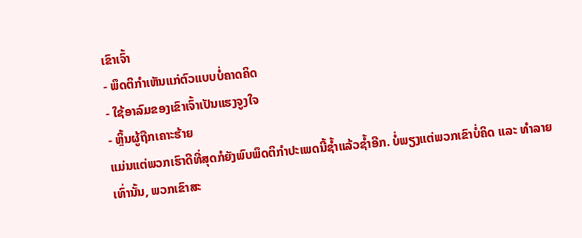ເຂົາເຈົ້າ
- ພຶດຕິກຳເຫັນແກ່ຕົວແບບບໍ່ຄາດຄິດ
- ໃຊ້ອາລົມຂອງເຂົາເຈົ້າເປັນແຮງຈູງໃຈ
- ຫຼິ້ນຜູ້ຖືກເຄາະຮ້າຍ
ແມ່ນແຕ່ພວກເຮົາດີທີ່ສຸດກໍຍັງພົບພຶດຕິກຳປະເພດນີ້ຊ້ຳແລ້ວຊ້ຳອີກ. ບໍ່ພຽງແຕ່ພວກເຂົາບໍ່ຄິດ ແລະ ທຳລາຍເທົ່ານັ້ນ, ພວກເຂົາສະ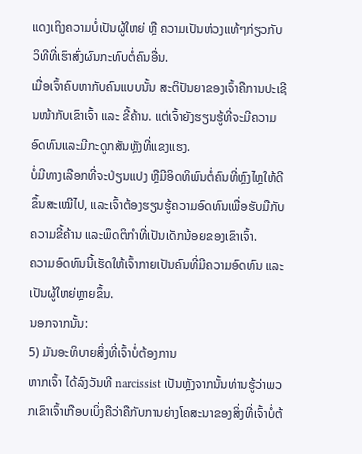ແດງເຖິງຄວາມບໍ່ເປັນຜູ້ໃຫຍ່ ຫຼື ຄວາມເປັນຫ່ວງແທ້ໆກ່ຽວກັບວິທີທີ່ເຮົາສົ່ງຜົນກະທົບຕໍ່ຄົນອື່ນ.
ເມື່ອເຈົ້າຄົບຫາກັບຄົນແບບນັ້ນ ສະຕິປັນຍາຂອງເຈົ້າຄືການປະເຊີນໜ້າກັບເຂົາເຈົ້າ ແລະ ຂີ້ຄ້ານ. ແຕ່ເຈົ້າຍັງຮຽນຮູ້ທີ່ຈະມີຄວາມອົດທົນແລະມີກະດູກສັນຫຼັງທີ່ແຂງແຮງ.
ບໍ່ມີທາງເລືອກທີ່ຈະປ່ຽນແປງ ຫຼືມີອິດທິພົນຕໍ່ຄົນທີ່ຫຼົງໄຫຼໃຫ້ດີຂຶ້ນສະເໝີໄປ, ແລະເຈົ້າຕ້ອງຮຽນຮູ້ຄວາມອົດທົນເພື່ອຮັບມືກັບຄວາມຂີ້ຄ້ານ ແລະພຶດຕິກຳທີ່ເປັນເດັກນ້ອຍຂອງເຂົາເຈົ້າ.
ຄວາມອົດທົນນີ້ເຮັດໃຫ້ເຈົ້າກາຍເປັນຄົນທີ່ມີຄວາມອົດທົນ ແລະເປັນຜູ້ໃຫຍ່ຫຼາຍຂຶ້ນ.
ນອກຈາກນັ້ນ:
5) ມັນອະທິບາຍສິ່ງທີ່ເຈົ້າບໍ່ຕ້ອງການ
ຫາກເຈົ້າ ໄດ້ລົງວັນທີ narcissist ເປັນຫຼັງຈາກນັ້ນທ່ານຮູ້ວ່າພວກເຂົາເຈົ້າເກືອບເບິ່ງຄືວ່າຄືກັບການຍ່າງໂຄສະນາຂອງສິ່ງທີ່ເຈົ້າບໍ່ຕ້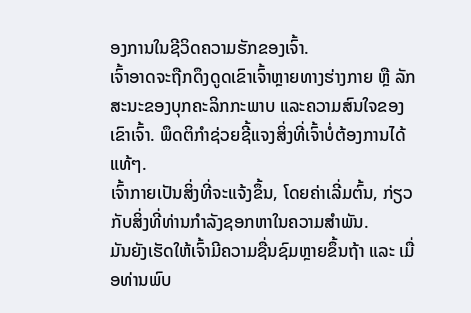ອງການໃນຊີວິດຄວາມຮັກຂອງເຈົ້າ.
ເຈົ້າອາດຈະຖືກດຶງດູດເຂົາເຈົ້າຫຼາຍທາງຮ່າງກາຍ ຫຼື ລັກສະນະຂອງບຸກຄະລິກກະພາບ ແລະຄວາມສົນໃຈຂອງເຂົາເຈົ້າ. ພຶດຕິກຳຊ່ວຍຊີ້ແຈງສິ່ງທີ່ເຈົ້າບໍ່ຕ້ອງການໄດ້ແທ້ໆ.
ເຈົ້າກາຍເປັນສິ່ງທີ່ຈະແຈ້ງຂຶ້ນ, ໂດຍຄ່າເລີ່ມຕົ້ນ, ກ່ຽວກັບສິ່ງທີ່ທ່ານກຳລັງຊອກຫາໃນຄວາມສຳພັນ.
ມັນຍັງເຮັດໃຫ້ເຈົ້າມີຄວາມຊື່ນຊົມຫຼາຍຂຶ້ນຖ້າ ແລະ ເມື່ອທ່ານພົບ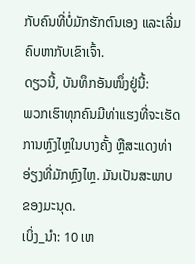ກັບຄົນທີ່ບໍ່ມັກຮັກຕົນເອງ ແລະເລີ່ມຄົບຫາກັບເຂົາເຈົ້າ.
ດຽວນີ້, ບັນທຶກອັນໜຶ່ງຢູ່ນີ້:
ພວກເຮົາທຸກຄົນມີທ່າແຮງທີ່ຈະເຮັດການຫຼົງໄຫຼໃນບາງຄັ້ງ ຫຼືສະແດງທ່າອ່ຽງທີ່ມັກຫຼົງໄຫຼ. ມັນເປັນສະພາບຂອງມະນຸດ.
ເບິ່ງ_ນຳ: 10 ເຫ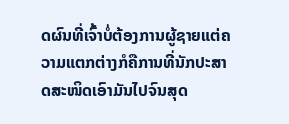ດຜົນທີ່ເຈົ້າບໍ່ຕ້ອງການຜູ້ຊາຍແຕ່ຄວາມແຕກຕ່າງກໍຄືການທີ່ນັກປະສາດສະໜິດເອົາມັນໄປຈົນສຸດ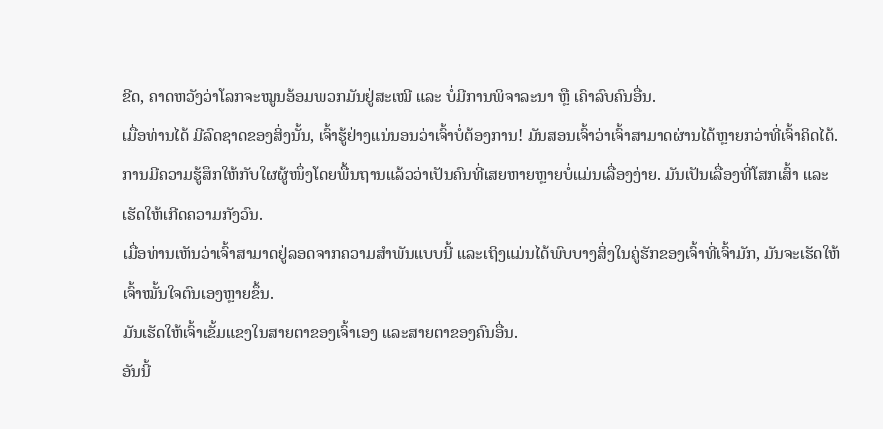ຂີດ, ຄາດຫວັງວ່າໂລກຈະໝູນອ້ອມພວກມັນຢູ່ສະເໝີ ແລະ ບໍ່ມີການພິຈາລະນາ ຫຼື ເຄົາລົບຄົນອື່ນ.
ເມື່ອທ່ານໄດ້ ມີລົດຊາດຂອງສິ່ງນັ້ນ, ເຈົ້າຮູ້ຢ່າງແນ່ນອນວ່າເຈົ້າບໍ່ຕ້ອງການ! ມັນສອນເຈົ້າວ່າເຈົ້າສາມາດຜ່ານໄດ້ຫຼາຍກວ່າທີ່ເຈົ້າຄິດໄດ້.
ການມີຄວາມຮູ້ສຶກໃຫ້ກັບໃຜຜູ້ໜຶ່ງໂດຍພື້ນຖານແລ້ວວ່າເປັນຄົນທີ່ເສຍຫາຍຫຼາຍບໍ່ແມ່ນເລື່ອງງ່າຍ. ມັນເປັນເລື່ອງທີ່ໂສກເສົ້າ ແລະເຮັດໃຫ້ເກີດຄວາມກັງວົນ.
ເມື່ອທ່ານເຫັນວ່າເຈົ້າສາມາດຢູ່ລອດຈາກຄວາມສຳພັນແບບນີ້ ແລະເຖິງແມ່ນໄດ້ພົບບາງສິ່ງໃນຄູ່ຮັກຂອງເຈົ້າທີ່ເຈົ້າມັກ, ມັນຈະເຮັດໃຫ້ເຈົ້າໝັ້ນໃຈຕົນເອງຫຼາຍຂຶ້ນ.
ມັນເຮັດໃຫ້ເຈົ້າເຂັ້ມແຂງໃນສາຍຕາຂອງເຈົ້າເອງ ແລະສາຍຕາຂອງຄົນອື່ນ.
ອັນນີ້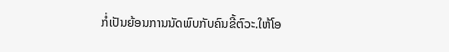ກໍ່ເປັນຍ້ອນການນັດພົບກັບຄົນຂີ້ຕົວະ.ໃຫ້ໂອ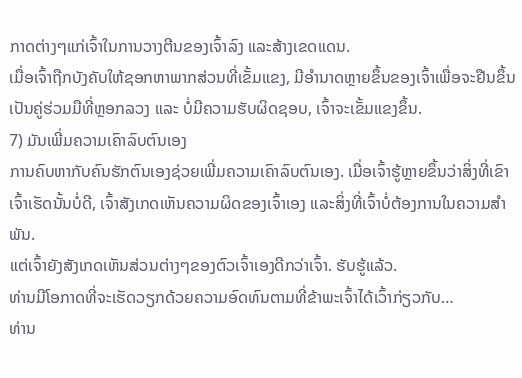ກາດຕ່າງໆແກ່ເຈົ້າໃນການວາງຕີນຂອງເຈົ້າລົງ ແລະສ້າງເຂດແດນ.
ເມື່ອເຈົ້າຖືກບັງຄັບໃຫ້ຊອກຫາພາກສ່ວນທີ່ເຂັ້ມແຂງ, ມີອຳນາດຫຼາຍຂຶ້ນຂອງເຈົ້າເພື່ອຈະຢືນຂຶ້ນເປັນຄູ່ຮ່ວມມືທີ່ຫຼອກລວງ ແລະ ບໍ່ມີຄວາມຮັບຜິດຊອບ, ເຈົ້າຈະເຂັ້ມແຂງຂຶ້ນ.
7) ມັນເພີ່ມຄວາມເຄົາລົບຕົນເອງ
ການຄົບຫາກັບຄົນຮັກຕົນເອງຊ່ວຍເພີ່ມຄວາມເຄົາລົບຕົນເອງ. ເມື່ອເຈົ້າຮູ້ຫຼາຍຂຶ້ນວ່າສິ່ງທີ່ເຂົາເຈົ້າເຮັດນັ້ນບໍ່ດີ, ເຈົ້າສັງເກດເຫັນຄວາມຜິດຂອງເຈົ້າເອງ ແລະສິ່ງທີ່ເຈົ້າບໍ່ຕ້ອງການໃນຄວາມສຳພັນ.
ແຕ່ເຈົ້າຍັງສັງເກດເຫັນສ່ວນຕ່າງໆຂອງຕົວເຈົ້າເອງດີກວ່າເຈົ້າ. ຮັບຮູ້ແລ້ວ.
ທ່ານມີໂອກາດທີ່ຈະເຮັດວຽກດ້ວຍຄວາມອົດທົນຕາມທີ່ຂ້າພະເຈົ້າໄດ້ເວົ້າກ່ຽວກັບ…
ທ່ານ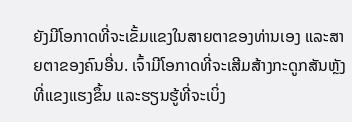ຍັງມີໂອກາດທີ່ຈະເຂັ້ມແຂງໃນສາຍຕາຂອງທ່ານເອງ ແລະສາຍຕາຂອງຄົນອື່ນ. ເຈົ້າມີໂອກາດທີ່ຈະເສີມສ້າງກະດູກສັນຫຼັງທີ່ແຂງແຮງຂຶ້ນ ແລະຮຽນຮູ້ທີ່ຈະເບິ່ງ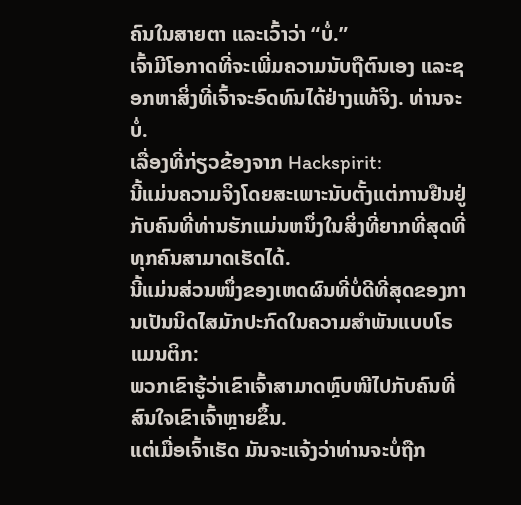ຄົນໃນສາຍຕາ ແລະເວົ້າວ່າ “ບໍ່.”
ເຈົ້າມີໂອກາດທີ່ຈະເພີ່ມຄວາມນັບຖືຕົນເອງ ແລະຊອກຫາສິ່ງທີ່ເຈົ້າຈະອົດທົນໄດ້ຢ່າງແທ້ຈິງ. ທ່ານຈະບໍ່.
ເລື່ອງທີ່ກ່ຽວຂ້ອງຈາກ Hackspirit:
ນີ້ແມ່ນຄວາມຈິງໂດຍສະເພາະນັບຕັ້ງແຕ່ການຢືນຢູ່ກັບຄົນທີ່ທ່ານຮັກແມ່ນຫນຶ່ງໃນສິ່ງທີ່ຍາກທີ່ສຸດທີ່ທຸກຄົນສາມາດເຮັດໄດ້.
ນີ້ແມ່ນສ່ວນໜຶ່ງຂອງເຫດຜົນທີ່ບໍ່ດີທີ່ສຸດຂອງການເປັນນິດໄສມັກປະກົດໃນຄວາມສຳພັນແບບໂຣແມນຕິກ:
ພວກເຂົາຮູ້ວ່າເຂົາເຈົ້າສາມາດຫຼົບໜີໄປກັບຄົນທີ່ສົນໃຈເຂົາເຈົ້າຫຼາຍຂຶ້ນ.
ແຕ່ເມື່ອເຈົ້າເຮັດ ມັນຈະແຈ້ງວ່າທ່ານຈະບໍ່ຖືກ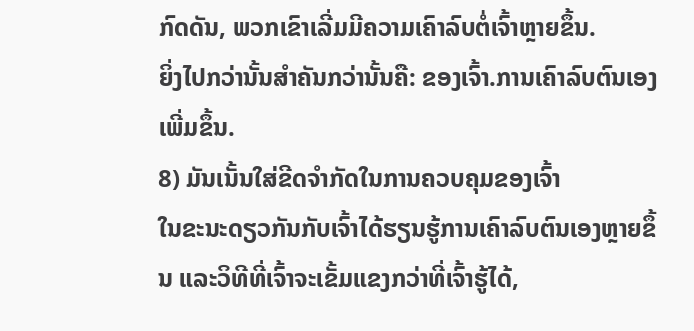ກົດດັນ, ພວກເຂົາເລີ່ມມີຄວາມເຄົາລົບຕໍ່ເຈົ້າຫຼາຍຂຶ້ນ.
ຍິ່ງໄປກວ່ານັ້ນສຳຄັນກວ່ານັ້ນຄື: ຂອງເຈົ້າ.ການເຄົາລົບຕົນເອງເພີ່ມຂຶ້ນ.
8) ມັນເນັ້ນໃສ່ຂີດຈຳກັດໃນການຄວບຄຸມຂອງເຈົ້າ
ໃນຂະນະດຽວກັນກັບເຈົ້າໄດ້ຮຽນຮູ້ການເຄົາລົບຕົນເອງຫຼາຍຂຶ້ນ ແລະວິທີທີ່ເຈົ້າຈະເຂັ້ມແຂງກວ່າທີ່ເຈົ້າຮູ້ໄດ້,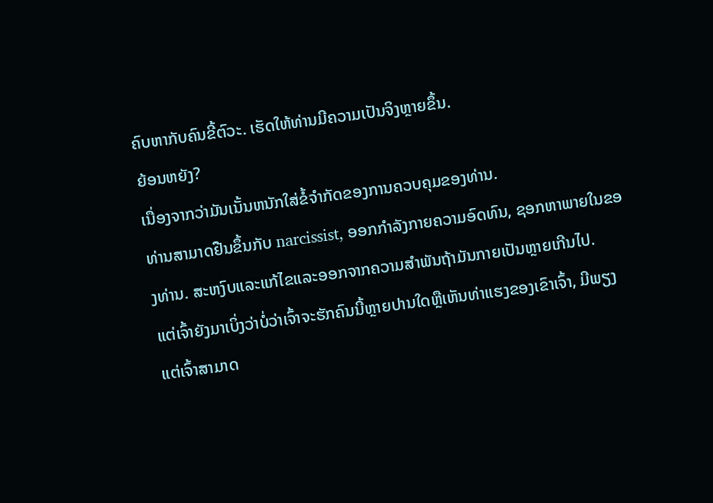ຄົບຫາກັບຄົນຂີ້ຕົວະ. ເຮັດໃຫ້ທ່ານມີຄວາມເປັນຈິງຫຼາຍຂຶ້ນ.
ຍ້ອນຫຍັງ?
ເນື່ອງຈາກວ່າມັນເນັ້ນຫນັກໃສ່ຂໍ້ຈໍາກັດຂອງການຄວບຄຸມຂອງທ່ານ.
ທ່ານສາມາດຢືນຂຶ້ນກັບ narcissist, ອອກກໍາລັງກາຍຄວາມອົດທົນ, ຊອກຫາພາຍໃນຂອງທ່ານ. ສະຫງົບແລະແກ້ໄຂແລະອອກຈາກຄວາມສໍາພັນຖ້າມັນກາຍເປັນຫຼາຍເກີນໄປ.
ແຕ່ເຈົ້າຍັງມາເບິ່ງວ່າບໍ່ວ່າເຈົ້າຈະຮັກຄົນນີ້ຫຼາຍປານໃດຫຼືເຫັນທ່າແຮງຂອງເຂົາເຈົ້າ, ມີພຽງແຕ່ເຈົ້າສາມາດ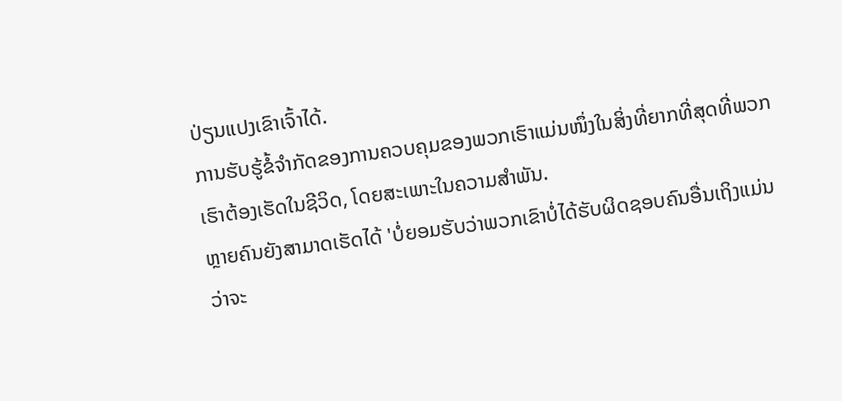ປ່ຽນແປງເຂົາເຈົ້າໄດ້.
ການຮັບຮູ້ຂໍ້ຈຳກັດຂອງການຄວບຄຸມຂອງພວກເຮົາແມ່ນໜຶ່ງໃນສິ່ງທີ່ຍາກທີ່ສຸດທີ່ພວກເຮົາຕ້ອງເຮັດໃນຊີວິດ, ໂດຍສະເພາະໃນຄວາມສຳພັນ.
ຫຼາຍຄົນຍັງສາມາດເຮັດໄດ້ 'ບໍ່ຍອມຮັບວ່າພວກເຂົາບໍ່ໄດ້ຮັບຜິດຊອບຄົນອື່ນເຖິງແມ່ນວ່າຈະ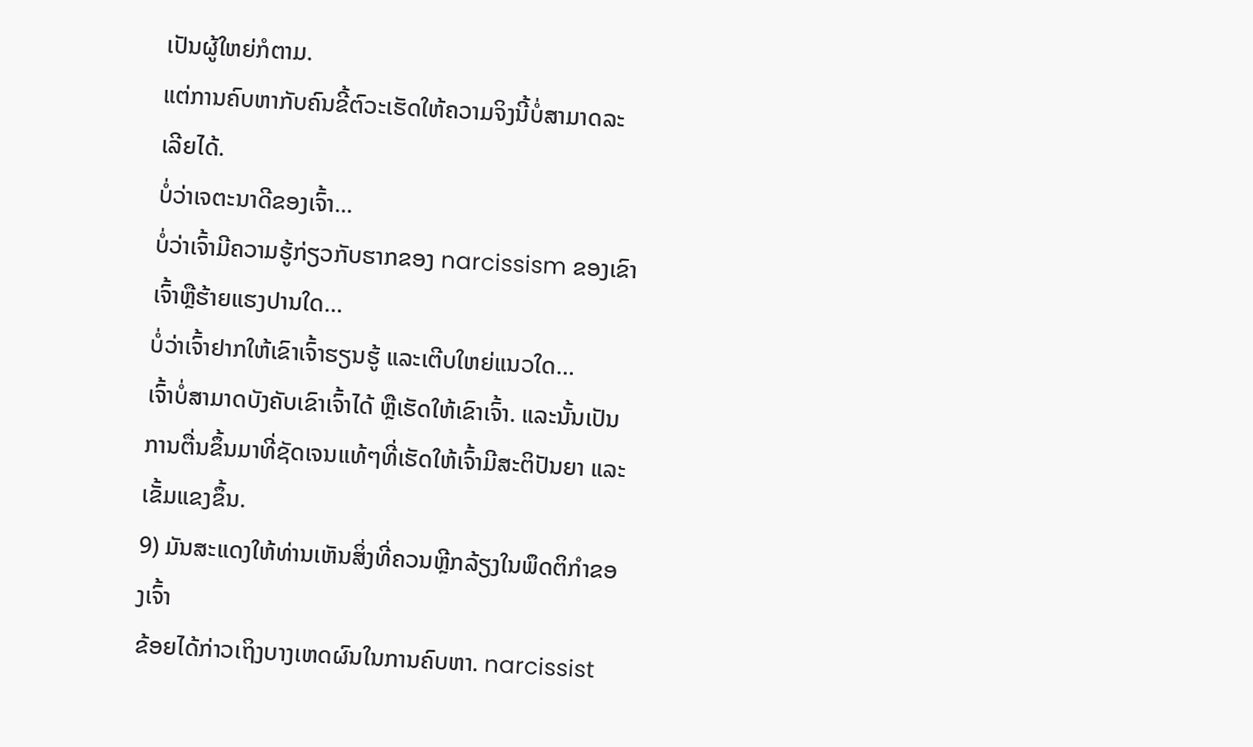ເປັນຜູ້ໃຫຍ່ກໍຕາມ.
ແຕ່ການຄົບຫາກັບຄົນຂີ້ຕົວະເຮັດໃຫ້ຄວາມຈິງນີ້ບໍ່ສາມາດລະເລີຍໄດ້.
ບໍ່ວ່າເຈຕະນາດີຂອງເຈົ້າ...
ບໍ່ວ່າເຈົ້າມີຄວາມຮູ້ກ່ຽວກັບຮາກຂອງ narcissism ຂອງເຂົາເຈົ້າຫຼືຮ້າຍແຮງປານໃດ…
ບໍ່ວ່າເຈົ້າຢາກໃຫ້ເຂົາເຈົ້າຮຽນຮູ້ ແລະເຕີບໃຫຍ່ແນວໃດ…
ເຈົ້າບໍ່ສາມາດບັງຄັບເຂົາເຈົ້າໄດ້ ຫຼືເຮັດໃຫ້ເຂົາເຈົ້າ. ແລະນັ້ນເປັນການຕື່ນຂຶ້ນມາທີ່ຊັດເຈນແທ້ໆທີ່ເຮັດໃຫ້ເຈົ້າມີສະຕິປັນຍາ ແລະເຂັ້ມແຂງຂຶ້ນ.
9) ມັນສະແດງໃຫ້ທ່ານເຫັນສິ່ງທີ່ຄວນຫຼີກລ້ຽງໃນພຶດຕິກໍາຂອງເຈົ້າ
ຂ້ອຍໄດ້ກ່າວເຖິງບາງເຫດຜົນໃນການຄົບຫາ. narcissist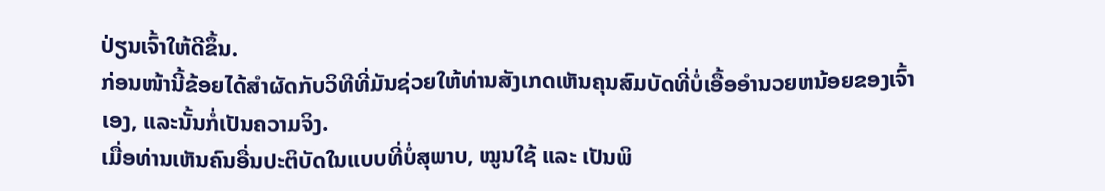ປ່ຽນເຈົ້າໃຫ້ດີຂຶ້ນ.
ກ່ອນໜ້ານີ້ຂ້ອຍໄດ້ສຳຜັດກັບວິທີທີ່ມັນຊ່ວຍໃຫ້ທ່ານສັງເກດເຫັນຄຸນສົມບັດທີ່ບໍ່ເອື້ອອໍານວຍຫນ້ອຍຂອງເຈົ້າເອງ, ແລະນັ້ນກໍ່ເປັນຄວາມຈິງ.
ເມື່ອທ່ານເຫັນຄົນອື່ນປະຕິບັດໃນແບບທີ່ບໍ່ສຸພາບ, ໝູນໃຊ້ ແລະ ເປັນພິ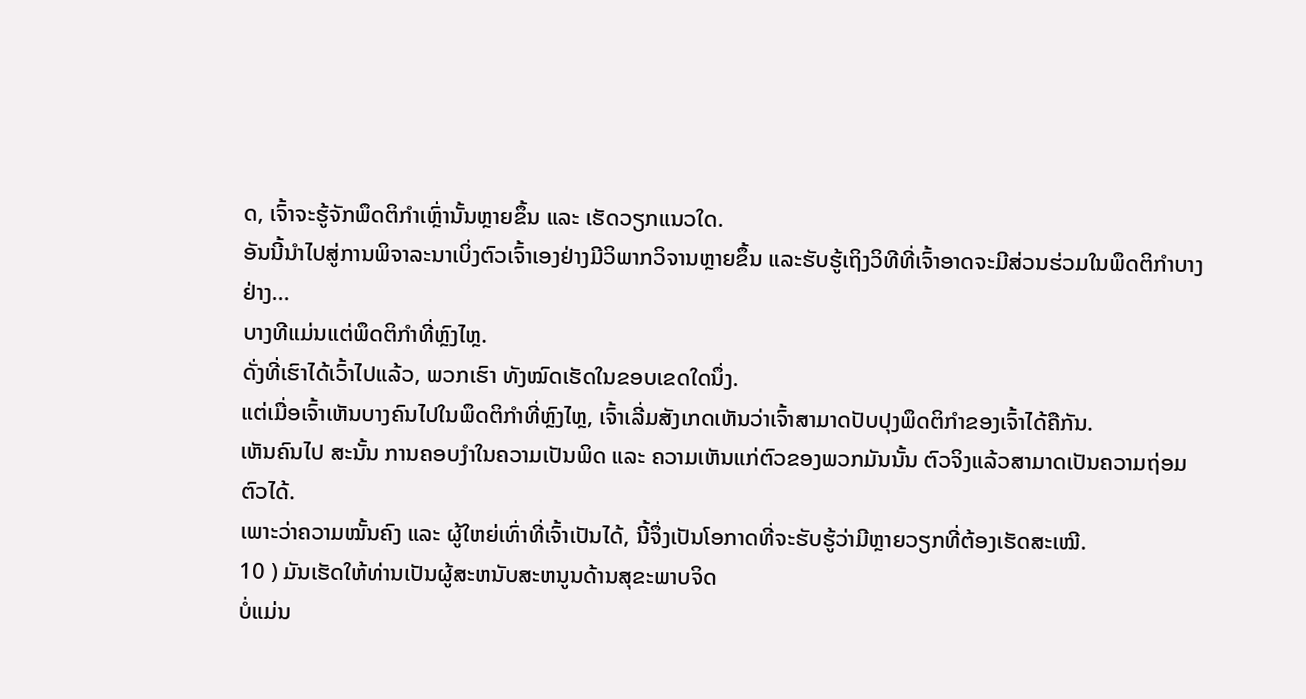ດ, ເຈົ້າຈະຮູ້ຈັກພຶດຕິກຳເຫຼົ່ານັ້ນຫຼາຍຂຶ້ນ ແລະ ເຮັດວຽກແນວໃດ.
ອັນນີ້ນຳໄປສູ່ການພິຈາລະນາເບິ່ງຕົວເຈົ້າເອງຢ່າງມີວິພາກວິຈານຫຼາຍຂຶ້ນ ແລະຮັບຮູ້ເຖິງວິທີທີ່ເຈົ້າອາດຈະມີສ່ວນຮ່ວມໃນພຶດຕິກຳບາງຢ່າງ...
ບາງທີແມ່ນແຕ່ພຶດຕິກຳທີ່ຫຼົງໄຫຼ.
ດັ່ງທີ່ເຮົາໄດ້ເວົ້າໄປແລ້ວ, ພວກເຮົາ ທັງໝົດເຮັດໃນຂອບເຂດໃດນຶ່ງ.
ແຕ່ເມື່ອເຈົ້າເຫັນບາງຄົນໄປໃນພຶດຕິກຳທີ່ຫຼົງໄຫຼ, ເຈົ້າເລີ່ມສັງເກດເຫັນວ່າເຈົ້າສາມາດປັບປຸງພຶດຕິກຳຂອງເຈົ້າໄດ້ຄືກັນ.
ເຫັນຄົນໄປ ສະນັ້ນ ການຄອບງຳໃນຄວາມເປັນພິດ ແລະ ຄວາມເຫັນແກ່ຕົວຂອງພວກມັນນັ້ນ ຕົວຈິງແລ້ວສາມາດເປັນຄວາມຖ່ອມຕົວໄດ້.
ເພາະວ່າຄວາມໝັ້ນຄົງ ແລະ ຜູ້ໃຫຍ່ເທົ່າທີ່ເຈົ້າເປັນໄດ້, ນີ້ຈຶ່ງເປັນໂອກາດທີ່ຈະຮັບຮູ້ວ່າມີຫຼາຍວຽກທີ່ຕ້ອງເຮັດສະເໝີ.
10 ) ມັນເຮັດໃຫ້ທ່ານເປັນຜູ້ສະຫນັບສະຫນູນດ້ານສຸຂະພາບຈິດ
ບໍ່ແມ່ນ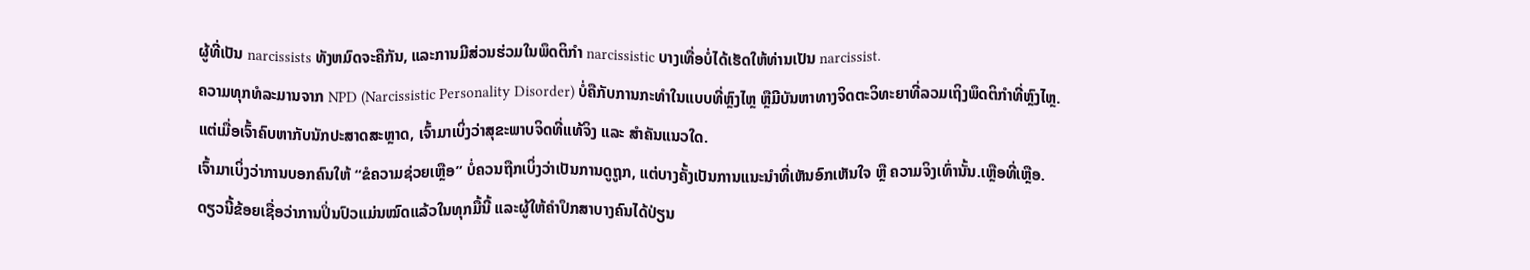ຜູ້ທີ່ເປັນ narcissists ທັງຫມົດຈະຄືກັນ, ແລະການມີສ່ວນຮ່ວມໃນພຶດຕິກໍາ narcissistic ບາງເທື່ອບໍ່ໄດ້ເຮັດໃຫ້ທ່ານເປັນ narcissist.
ຄວາມທຸກທໍລະມານຈາກ NPD (Narcissistic Personality Disorder) ບໍ່ຄືກັບການກະທຳໃນແບບທີ່ຫຼົງໄຫຼ ຫຼືມີບັນຫາທາງຈິດຕະວິທະຍາທີ່ລວມເຖິງພຶດຕິກຳທີ່ຫຼົງໄຫຼ.
ແຕ່ເມື່ອເຈົ້າຄົບຫາກັບນັກປະສາດສະຫຼາດ, ເຈົ້າມາເບິ່ງວ່າສຸຂະພາບຈິດທີ່ແທ້ຈິງ ແລະ ສຳຄັນແນວໃດ.
ເຈົ້າມາເບິ່ງວ່າການບອກຄົນໃຫ້ “ຂໍຄວາມຊ່ວຍເຫຼືອ” ບໍ່ຄວນຖືກເບິ່ງວ່າເປັນການດູຖູກ, ແຕ່ບາງຄັ້ງເປັນການແນະນຳທີ່ເຫັນອົກເຫັນໃຈ ຫຼື ຄວາມຈິງເທົ່ານັ້ນ.ເຫຼືອທີ່ເຫຼືອ.
ດຽວນີ້ຂ້ອຍເຊື່ອວ່າການປິ່ນປົວແມ່ນໝົດແລ້ວໃນທຸກມື້ນີ້ ແລະຜູ້ໃຫ້ຄຳປຶກສາບາງຄົນໄດ້ປ່ຽນ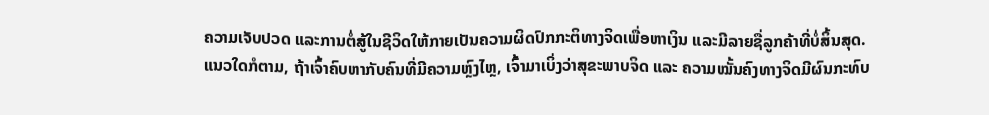ຄວາມເຈັບປວດ ແລະການຕໍ່ສູ້ໃນຊີວິດໃຫ້ກາຍເປັນຄວາມຜິດປົກກະຕິທາງຈິດເພື່ອຫາເງິນ ແລະມີລາຍຊື່ລູກຄ້າທີ່ບໍ່ສິ້ນສຸດ.
ແນວໃດກໍຕາມ, ຖ້າເຈົ້າຄົບຫາກັບຄົນທີ່ມີຄວາມຫຼົງໄຫຼ, ເຈົ້າມາເບິ່ງວ່າສຸຂະພາບຈິດ ແລະ ຄວາມໝັ້ນຄົງທາງຈິດມີຜົນກະທົບ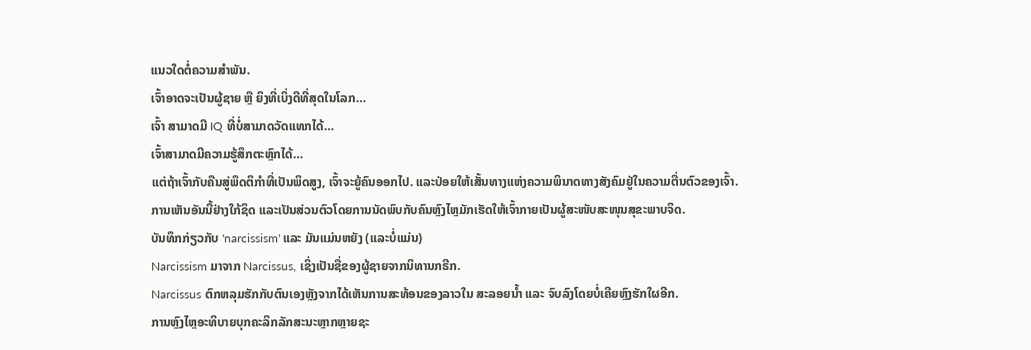ແນວໃດຕໍ່ຄວາມສຳພັນ.
ເຈົ້າອາດຈະເປັນຜູ້ຊາຍ ຫຼື ຍິງທີ່ເບິ່ງດີທີ່ສຸດໃນໂລກ…
ເຈົ້າ ສາມາດມີ IQ ທີ່ບໍ່ສາມາດວັດແທກໄດ້…
ເຈົ້າສາມາດມີຄວາມຮູ້ສຶກຕະຫຼົກໄດ້…
ແຕ່ຖ້າເຈົ້າກັບຄືນສູ່ພຶດຕິກຳທີ່ເປັນພິດສູງ, ເຈົ້າຈະຍູ້ຄົນອອກໄປ. ແລະປ່ອຍໃຫ້ເສັ້ນທາງແຫ່ງຄວາມພິນາດທາງສັງຄົມຢູ່ໃນຄວາມຕື່ນຕົວຂອງເຈົ້າ.
ການເຫັນອັນນີ້ຢ່າງໃກ້ຊິດ ແລະເປັນສ່ວນຕົວໂດຍການນັດພົບກັບຄົນຫຼົງໄຫຼມັກເຮັດໃຫ້ເຈົ້າກາຍເປັນຜູ້ສະໜັບສະໜຸນສຸຂະພາບຈິດ.
ບັນທຶກກ່ຽວກັບ 'narcissism' ແລະ ມັນແມ່ນຫຍັງ (ແລະບໍ່ແມ່ນ)
Narcissism ມາຈາກ Narcissus, ເຊິ່ງເປັນຊື່ຂອງຜູ້ຊາຍຈາກນິທານກຣີກ.
Narcissus ຕົກຫລຸມຮັກກັບຕົນເອງຫຼັງຈາກໄດ້ເຫັນການສະທ້ອນຂອງລາວໃນ ສະລອຍນ້ຳ ແລະ ຈົບລົງໂດຍບໍ່ເຄີຍຫຼົງຮັກໃຜອີກ.
ການຫຼົງໄຫຼອະທິບາຍບຸກຄະລິກລັກສະນະຫຼາກຫຼາຍຊະ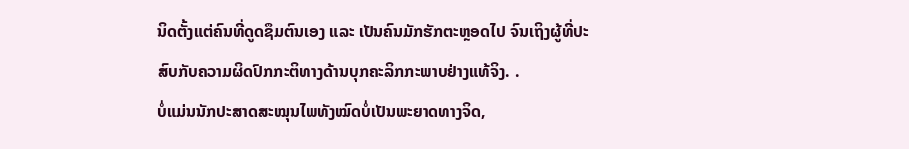ນິດຕັ້ງແຕ່ຄົນທີ່ດູດຊຶມຕົນເອງ ແລະ ເປັນຄົນມັກຮັກຕະຫຼອດໄປ ຈົນເຖິງຜູ້ທີ່ປະສົບກັບຄວາມຜິດປົກກະຕິທາງດ້ານບຸກຄະລິກກະພາບຢ່າງແທ້ຈິງ. .
ບໍ່ແມ່ນນັກປະສາດສະໝຸນໄພທັງໝົດບໍ່ເປັນພະຍາດທາງຈິດ,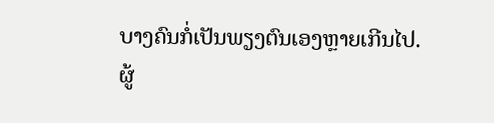ບາງຄົນກໍ່ເປັນພຽງຕົນເອງຫຼາຍເກີນໄປ.
ຜູ້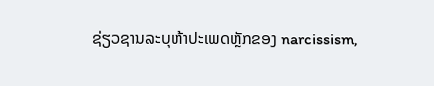ຊ່ຽວຊານລະບຸຫ້າປະເພດຫຼັກຂອງ narcissism,